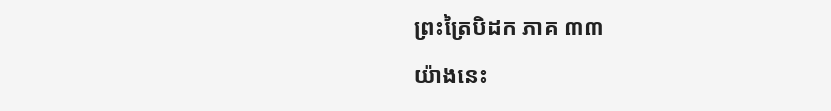ព្រះត្រៃបិដក ភាគ ៣៣
យ៉ាងនេះ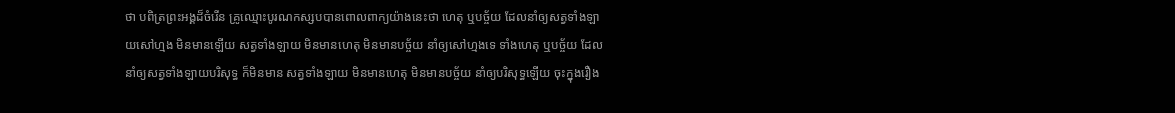ថា បពិត្រព្រះអង្គដ៏ចំរើន គ្រូឈ្មោះបូរណកស្សបបានពោលពាក្យយ៉ាងនេះថា ហេតុ ឬបច្ច័យ ដែលនាំឲ្យសត្វទាំងឡាយសៅហ្មង មិនមានឡើយ សត្វទាំងឡាយ មិនមានហេតុ មិនមានបច្ច័យ នាំឲ្យសៅហ្មងទេ ទាំងហេតុ ឬបច្ច័យ ដែលនាំឲ្យសត្វទាំងឡាយបរិសុទ្ធ ក៏មិនមាន សត្វទាំងឡាយ មិនមានហេតុ មិនមានបច្ច័យ នាំឲ្យបរិសុទ្ធឡើយ ចុះក្នុងរឿង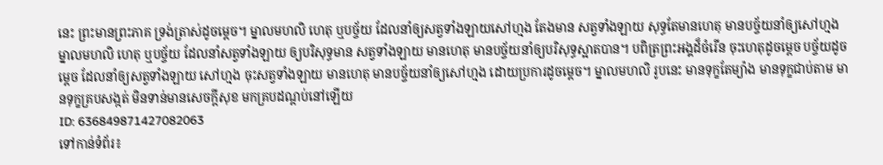នេះ ព្រះមានព្រះភាគ ទ្រង់ត្រាស់ដូចម្តេច។ ម្នាលមហលិ ហេតុ ឬបច្ច័យ ដែលនាំឲ្យសត្វទាំងឡាយសៅហ្មង តែងមាន សត្វទាំងឡាយ សុទ្ធតែមានហេតុ មានបច្ច័យនាំឲ្យសៅហ្មង ម្នាលមហលិ ហេតុ ឬបច្ច័យ ដែលនាំសត្វទាំងឡាយ ឲ្យបរិសុទ្ធមាន សត្វទាំងឡាយ មានហេតុ មានបច្ច័យនាំឲ្យបរិសុទ្ធស្អាតបាន។ បពិត្រព្រះអង្គដ៏ចំរើន ចុះហេតុដូចម្តេច បច្ច័យដូចម្តេច ដែលនាំឲ្យសត្វទាំងឡាយ សៅហ្មង ចុះសត្វទាំងឡាយ មានហេតុ មានបច្ច័យនាំឲ្យសៅហ្មង ដោយប្រការដូចម្តេច។ ម្នាលមហលិ រូបនេះ មានទុក្ខតែម្យ៉ាង មានទុក្ខជាប់តាម មានទុក្ខគ្របសង្កត់ មិនទាន់មានសេចក្តីសុខ មកគ្របដណ្តប់នៅឡើយ
ID: 636849871427082063
ទៅកាន់ទំព័រ៖